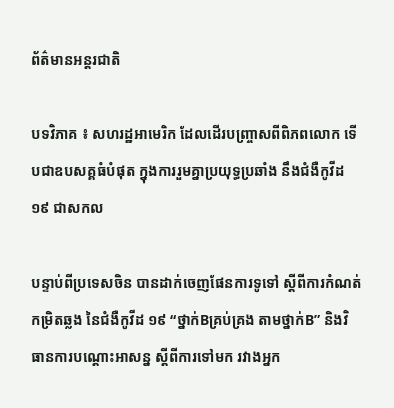ព័ត៌មានអន្តរជាតិ

បទវិភាគ ៖ សហរដ្ឋអាមេរិក ដែលដើរបញ្រ្ចាសពីពិភពលោក ទើបជាឧបសគ្គធំបំផុត ក្នុងការរួមគ្នាប្រយុទ្ធប្រឆាំង នឹងជំងឺកូវីដ ១៩ ជាសកល

បន្ទាប់ពីប្រទេសចិន បានដាក់ចេញផែនការទូទៅ ស្តីពីការកំណត់កម្រិតឆ្លង នៃជំងឺកូវីដ ១៩ “ថ្នាក់Bគ្រប់គ្រង តាមថ្នាក់B” និងវិធានការបណ្តោះអាសន្ន ស្តីពីការទៅមក រវាងអ្នក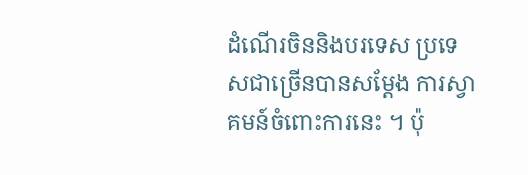ដំណើរចិននិងបរទេស ប្រទេសជាច្រើនបានសម្តែង ការស្វាគមន៍ចំពោះការនេះ ។ ប៉ុ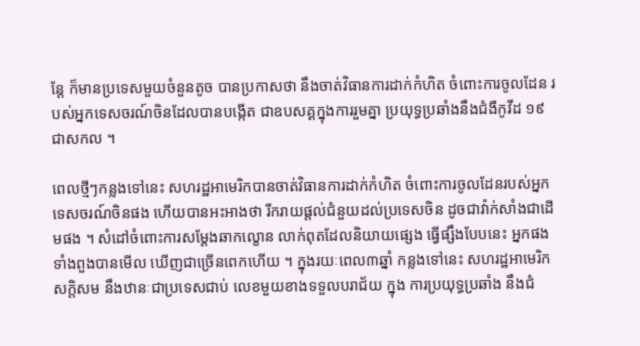ន្តែ ក៏មានប្រទេសមួយចំនួនតូច បានប្រកាសថា នឹងចាត់វិធានការដាក់កំហិត ចំពោះការចូលដែន របស់អ្នកទេសចរណ៍ចិនដែលបានបង្កើត ជាឧបសគ្គក្នុងការរួមគ្នា ប្រយុទ្ធប្រឆាំងនឹងជំងឺកូវីដ ១៩ ជាសកល ។

ពេលថ្មីៗកន្លងទៅនេះ សហរដ្ឋអាមេរិកបានចាត់វិធានការដាក់កំហិត ចំពោះការចូលដែនរបស់អ្នក ទេសចរណ៍ចិនផង ហើយបានអះអាងថា រីករាយផ្តល់ជំនួយដល់ប្រទេសចិន ដូចជាវ៉ាក់សាំងជាដើមផង ។ សំដៅចំពោះការសម្តែងឆាកល្ខោន លាក់ពុតដែលនិយាយផ្សេង ធ្វើផ្សឹងបែបនេះ អ្នកផងទាំងពួងបានមើល ឃើញជាច្រើនពេកហើយ ។ ក្នុងរយៈពេល៣ឆ្នាំ កន្លងទៅនេះ សហរដ្ឋអាមេរិកសក្តិសម នឹងឋានៈជាប្រទេសជាប់ លេខមួយខាងទទួលបរាជ័យ ក្នុង ការប្រយុទ្ធប្រឆាំង នឹងជំ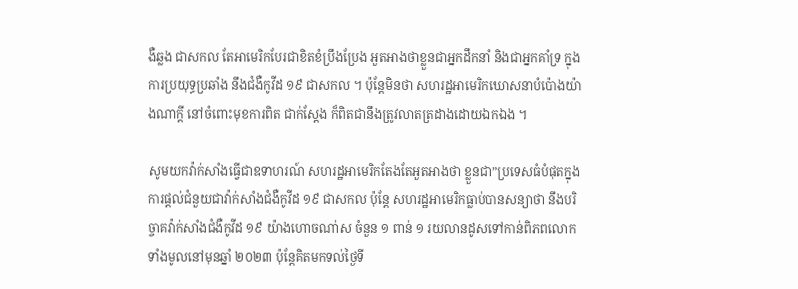ងឺឆ្លង ជាសកល តែអាមេរិកបែរជាខិតខំប្រឹងប្រែង អួតអាងថាខ្លួនជាអ្នកដឹកនាំ និងជាអ្នកគាំទ្រ ក្នុងការប្រយុទ្ធប្រឆាំង នឹងជំងឺកូវីដ ១៩ ជាសកល ។ ប៉ុន្តែមិនថា សហរដ្ឋអាមេរិកឃោសនាបំប៉ោងយ៉ាងណាក្តី នៅចំពោះមុខការពិត ជាក់ស្តែង ក៏ពិតជានឹងត្រូវលាតត្រដាងដោយឯកឯង ។

សូមយកវ៉ាក់សាំងធ្វើជាឧទាហរណ៍ សហរដ្ឋអាមេរិកតែងតែអួតអាងថា ខ្លួនជា”ប្រទេសធំបំផុតក្នុងការផ្តល់ជំនួយជាវ៉ាក់សាំងជំងឺកូវីដ ១៩ ជាសកល ប៉ុន្តែ សហរដ្ឋអាមេរិកធ្លាប់បានសន្យាថា នឹងបរិច្ចាគវ៉ាក់សាំងជំងឺកូវីដ ១៩ យ៉ាងហោចណា់ស ចំនួន ១ ពាន់ ១ រយលានដូសទៅកាន់ពិភពលោក ទាំងមូលនៅមុនឆ្នាំ ២០២៣ ប៉ុន្តែគិតមកទល់ថ្ងៃទី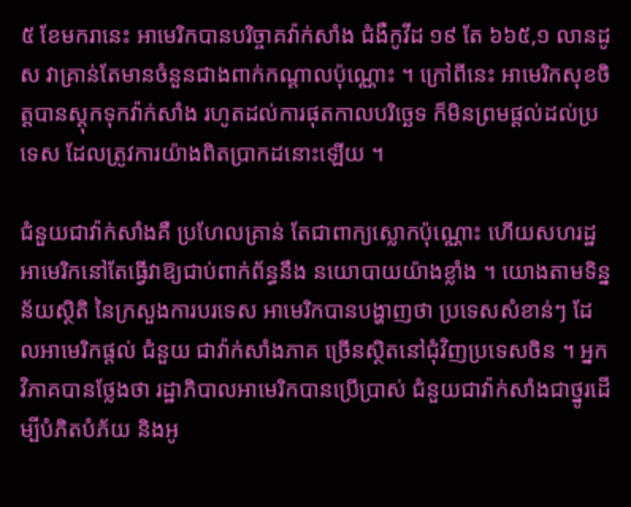៥ ខែមករានេះ អាមេរិកបានបរិច្ចាគវ៉ាក់សាំង ជំងឺកូវីដ ១៩ តែ ៦៦៥,១ លានដូស វាគ្រាន់តែមានចំនួនជាងពាក់កណ្តាលប៉ុណ្ណោះ ។ ក្រៅពីនេះ អាមេរិកសុខចិត្តបានស្តុកទុកវ៉ាក់សាំង រហូតដល់ការផុតកាលបរិចេ្ឆទ ក៏មិនព្រមផ្តល់ដល់ប្រទេស ដែលត្រូវការយ៉ាងពិតប្រាកដនោះឡើយ ។

ជំនួយជាវ៉ាក់សាំងគឺ ប្រហែលគ្រាន់ តែជាពាក្យស្លោកប៉ុណ្ណោះ ហើយសហរដ្ឋអាមេរិកនៅតែធ្វើវាឱ្យជាប់ពាក់ព័ន្ធនឹង នយោបាយយ៉ាងខ្លាំង ។ យោងតាមទិន្នន័យស្ថិតិ នៃក្រសួងការបរទេស អាមេរិកបានបង្ហាញថា ប្រទេសសំខាន់ៗ ដែលអាមេរិកផ្តល់ ជំនួយ ជាវ៉ាក់សាំងភាគ ច្រើនស្ថិតនៅជុំវិញប្រទេសចិន ។ អ្នកវិភាគបានថ្លែងថា រដ្ឋាភិបាលអាមេរិកបានប្រើប្រាស់ ជំនួយជាវ៉ាក់សាំងជាថ្នូរដើម្បីបំភិតបំភ័យ និងអូ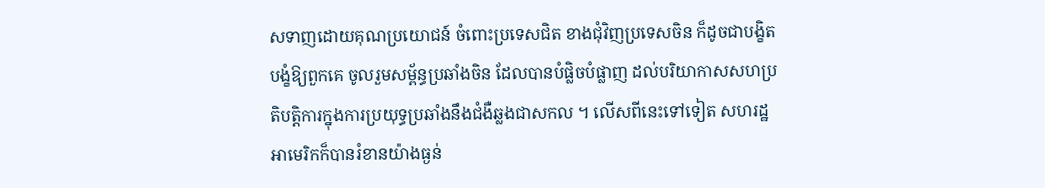សទាញដោយគុណប្រយោជន៍ ចំពោះប្រទេសជិត ខាងជុំវិញប្រទេសចិន ក៏ដូចជាបង្ខិតបង្ខំឱ្យពួកគេ ចូលរួមសម្ព័ន្ធប្រឆាំងចិន ដែលបានបំផ្លិចបំផ្លាញ ដល់បរិយាកាសសហប្រតិបតិ្តការក្នុងការប្រយុទ្ធប្រឆាំងនឹងជំងឺឆ្លងជាសកល ។ លើសពីនេះទៅទៀត សហរដ្ឋអាមេរិកក៏បានរំខានយ៉ាងធ្ងន់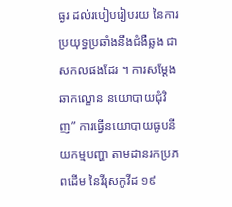ធ្ងរ ដល់របៀបរៀបរយ នៃការប្រយុទ្ធប្រឆាំងនឹងជំងឺឆ្លង ជាសកលផងដែរ ។ ការសម្តែងឆាកល្ខោន នយោបាយជុំវិញ” ការធ្វើនយោបាយធូបនីយកម្មបញ្ហា តាមដានរកប្រភពដើម នៃវីរុសកូវីដ ១៩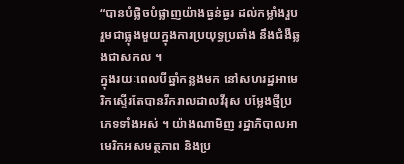“បានបំផ្លិចបំផ្លាញយ៉ាងធ្ងន់ធ្ងរ ដល់កម្លាំងរួបរួមជាធ្លុងមួយក្នុងការប្រយុទ្ធប្រឆាំង នឹងជំងឺឆ្លងជាសកល ។
ក្នុងរយៈពេលបីឆ្នាំកន្លងមក នៅសហរដ្ឋអាមេរិកស្ទើរតែបានរីករាលដាលវីរុស បម្លែងថ្មីប្រភេទទាំងអស់ ។ យ៉ាងណាមិញ រដ្ឋាភិបាលអាមេរិកអសមត្ថភាព និងប្រ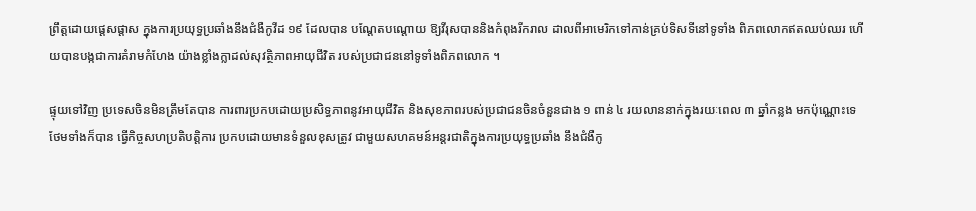ព្រឹត្តដោយផ្តេសផ្តាស ក្នុងការប្រយុទ្ធប្រឆាំងនឹងជំងឺកូវីដ ១៩ ដែលបាន បណ្តែតបណ្តោយ ឱ្យវីរុសបាននិងកំពុងរីករាល ដាលពីអាមេរិកទៅកាន់គ្រប់ទិសទីនៅទូទាំង ពិភពលោកឥតឈប់ឈរ ហើយបានបង្កជាការគំរាមកំហែង យ៉ាងខ្លាំងក្លាដល់សុវត្ថិភាពអាយុជីវិត របស់ប្រជាជននៅទូទាំងពិភពលោក ។

ផ្ទុយទៅវិញ ប្រទេសចិនមិនត្រឹមតែបាន ការពារប្រកបដោយប្រសិទ្ធភាពនូវអាយុជីវិត និងសុខភាពរបស់ប្រជាជនចិនចំនួនជាង ១ ពាន់ ៤ រយលាននាក់ក្នុងរយៈពេល ៣ ឆ្នាំកន្លង មកប៉ុណ្ណោះទេ ថែមទាំងក៏បាន ធ្វើកិច្ចសហប្រតិបត្តិការ ប្រកបដោយមានទំនួលខុសត្រូវ ជាមួយសហគមន៍អន្តរជាតិក្នុងការប្រយុទ្ធប្រឆាំង នឹងជំងឺកូ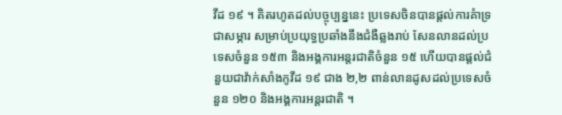វីដ ១៩ ។ គិតរហូតដល់បច្ចុប្បន្ននេះ ប្រទេសចិនបានផ្តល់ការគំាទ្រជាសម្ភារ សម្រាប់ប្រយុទ្ធប្រឆាំងនឹងជំងឺឆ្លងរាប់ សែនលានដល់ប្រទេសចំនួន ១៥៣ និងអង្គការអន្តរជាតិចំនួន ១៥ ហើយបានផ្តល់ជំនួយជាវ៉ាក់សាំងកូវីដ ១៩ ជាង ២,២ ពាន់លានដូសដល់ប្រទេសចំនួន ១២០ និងអង្គការអន្តរជាតិ ។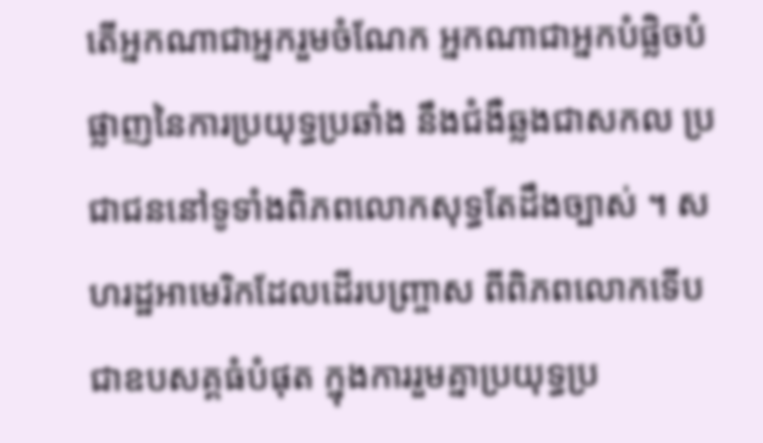តើអ្នកណាជាអ្នករួមចំណែក អ្នកណាជាអ្នកបំផ្លិចបំផ្លាញនៃការប្រយុទ្ធប្រឆាំង នឹងជំងឺឆ្លងជាសកល ប្រជាជននៅទូទាំងពិភពលោកសុទ្ធតែដឹងច្បាស់ ។ សហរដ្ឋអាមេរិកដែលដើរបញ្រ្ចាស ពីពិភពលោកទើបជាឧបសគ្គធំបំផុត ក្នុងការរួមគ្នាប្រយុទ្ធប្រ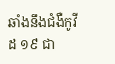ឆាំងនឹងជំងឺកូវីដ ១៩ ជា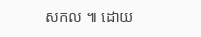សកល ៕ ដោយ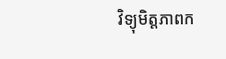វិទ្យុមិត្តភាពក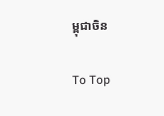ម្ពុជាចិន

To Top